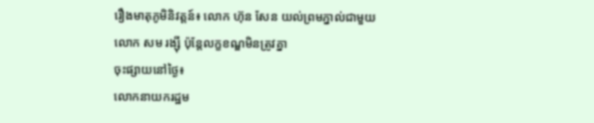រឿងមាតុភូមិនិវត្តន៍៖ លោក ហ៊ុន សែន យល់ព្រមភ្នាល់ជាមួយលោក សម រង្ស៊ី ប៉ុន្តែលក្ខខណ្ឌមិនត្រូវគ្នា
ចុះផ្សាយនៅថ្ងៃ៖
លោកនាយករដ្ឋម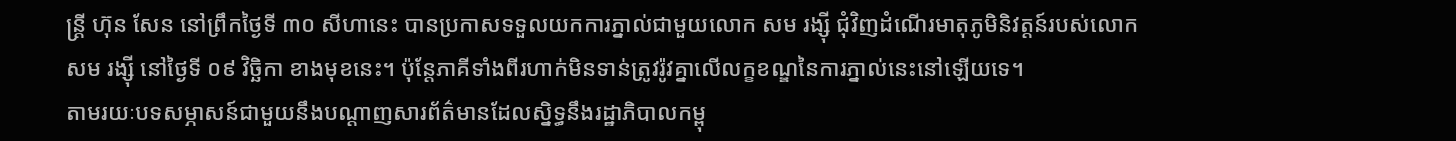ន្ត្រី ហ៊ុន សែន នៅព្រឹកថ្ងៃទី ៣០ សីហានេះ បានប្រកាសទទួលយកការភ្នាល់ជាមួយលោក សម រង្ស៊ី ជុំវិញដំណើរមាតុភូមិនិវត្តន៍របស់លោក សម រង្ស៊ី នៅថ្ងៃទី ០៩ វិច្ឆិកា ខាងមុខនេះ។ ប៉ុន្តែភាគីទាំងពីរហាក់មិនទាន់ត្រូវរ៉ូវគ្នាលើលក្ខខណ្ឌនៃការភ្នាល់នេះនៅឡើយទេ។
តាមរយៈបទសម្ភាសន៍ជាមួយនឹងបណ្តាញសារព័ត៌មានដែលស្និទ្ធនឹងរដ្ឋាភិបាលកម្ពុ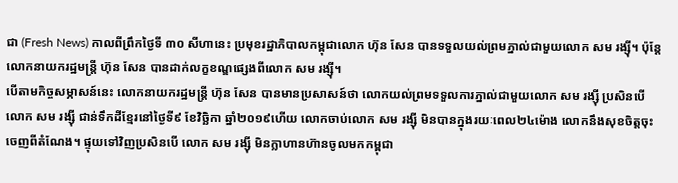ជា (Fresh News) កាលពីព្រឹកថ្ងៃទី ៣០ សីហានេះ ប្រមុខរដ្ឋាភិបាលកម្ពុជាលោក ហ៊ុន សែន បានទទួលយល់ព្រមភ្នាល់ជាមួយលោក សម រង្ស៊ី។ ប៉ុន្តែលោកនាយករដ្ឋមន្ត្រី ហ៊ុន សែន បានដាក់លក្ខខណ្ឌផ្សេងពីលោក សម រង្ស៊ី។
បើតាមកិច្ចសម្ភាសន៍នេះ លោកនាយករដ្ឋមន្ត្រី ហ៊ុន សែន បានមានប្រសាសន៍ថា លោកយល់ព្រមទទួលការភ្នាល់ជាមួយលោក សម រង្ស៊ី ប្រសិនបើលោក សម រង្ស៊ី ជាន់ទឹកដីខ្មែរនៅថ្ងៃទី៩ ខែវិច្ឆិកា ឆ្នាំ២០១៩ហើយ លោកចាប់លោក សម រង្ស៊ី មិនបានក្នុងរយៈពេល២៤ម៉ោង លោកនឹងសុខចិត្តចុះចេញពីតំណែង។ ផ្ទុយទៅវិញប្រសិនបើ លោក សម រង្ស៊ី មិនក្លាហានហ៊ានចូលមកកម្ពុជា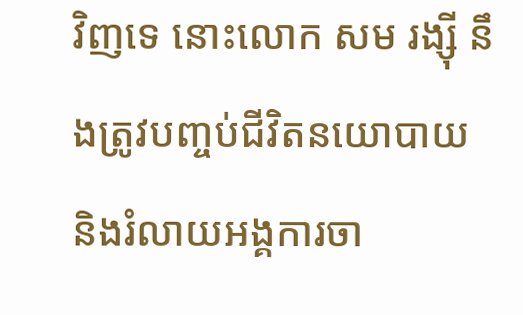វិញទេ នោះលោក សម រង្ស៊ី នឹងត្រូវបញ្ចប់ជីវិតនយោបាយ និងរំលាយអង្គការចា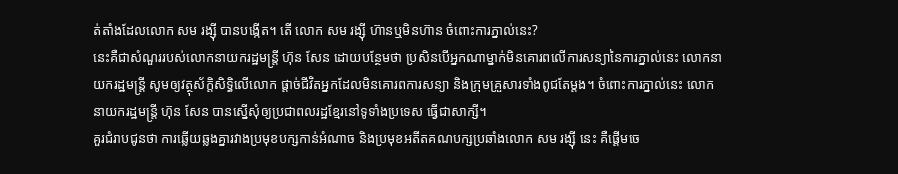ត់តាំងដែលលោក សម រង្ស៊ី បានបង្កើត។ តើ លោក សម រង្ស៊ី ហ៊ានឬមិនហ៊ាន ចំពោះការភ្នាល់នេះ?
នេះគឺជាសំណួររបស់លោកនាយករដ្ឋមន្ត្រី ហ៊ុន សែន ដោយបន្ថែមថា ប្រសិនបើអ្នកណាម្នាក់មិនគោរពលើការសន្យានៃការភ្នាល់នេះ លោកនាយករដ្ឋមន្ត្រី សូមឲ្យវត្ថុស័ក្តិសិទ្ធិលើលោក ផ្តាច់ជីវិតអ្នកដែលមិនគោរពការសន្យា និងក្រុមគ្រួសារទាំងពូជតែម្តង។ ចំពោះការភ្នាល់នេះ លោកនាយករដ្ឋមន្ត្រី ហ៊ុន សែន បានស្នើសុំឲ្យប្រជាពលរដ្ឋខ្មែរនៅទូទាំងប្រទេស ធ្វើជាសាក្សី។
គួរជំរាបជូនថា ការឆ្លើយឆ្លងគ្នារវាងប្រមុខបក្សកាន់អំណាច និងប្រមុខអតីតគណបក្សប្រឆាំងលោក សម រង្ស៊ី នេះ គឺផ្តើមចេ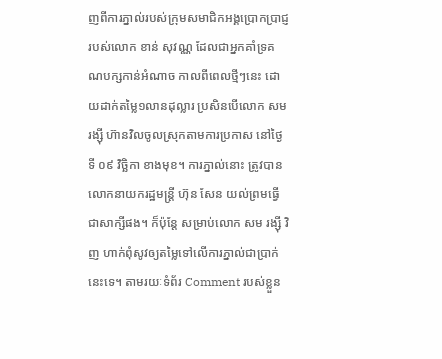ញពីការភ្នាល់របស់ក្រុមសមាជិកអង្គប្រោកប្រាជ្ញរបស់លោក ខាន់ សុវណ្ណ ដែលជាអ្នកគាំទ្រគណបក្សកាន់អំណាច កាលពីពេលថ្មីៗនេះ ដោយដាក់តម្លៃ១លានដុល្លារ ប្រសិនបើលោក សម រង្ស៊ី ហ៊ានវិលចូលស្រុកតាមការប្រកាស នៅថ្ងៃទី ០៩ វិច្ឆិកា ខាងមុខ។ ការភ្នាល់នោះ ត្រូវបានលោកនាយករដ្ឋមន្ត្រី ហ៊ុន សែន យល់ព្រមធ្វើជាសាក្សីផង។ ក៏ប៉ុន្តែ សម្រាប់លោក សម រង្ស៊ី វិញ ហាក់ពុំសូវឲ្យតម្លៃទៅលើការភ្នាល់ជាប្រាក់នេះទេ។ តាមរយៈទំព័រ Comment របស់ខ្លួន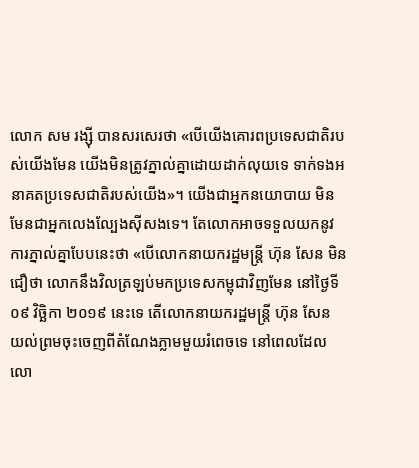លោក សម រង្ស៊ី បានសរសេរថា «បើយើងគោរពប្រទេសជាតិរបស់យើងមែន យើងមិនត្រូវភ្នាល់គ្នាដោយដាក់លុយទេ ទាក់ទងអនាគតប្រទេសជាតិរបស់យើង»។ យើងជាអ្នកនយោបាយ មិនមែនជាអ្នកលេងល្បែងស៊ីសងទេ។ តែលោកអាចទទួលយកនូវការភ្នាល់គ្នាបែបនេះថា «បើលោកនាយករដ្ឋមន្ត្រី ហ៊ុន សែន មិនជឿថា លោកនឹងវិលត្រឡប់មកប្រទេសកម្ពុជាវិញមែន នៅថ្ងៃទី ០៩ វិច្ឆិកា ២០១៩ នេះទេ តើលោកនាយករដ្ឋមន្ត្រី ហ៊ុន សែន យល់ព្រមចុះចេញពីតំណែងភ្លាមមួយរំពេចទេ នៅពេលដែលលោ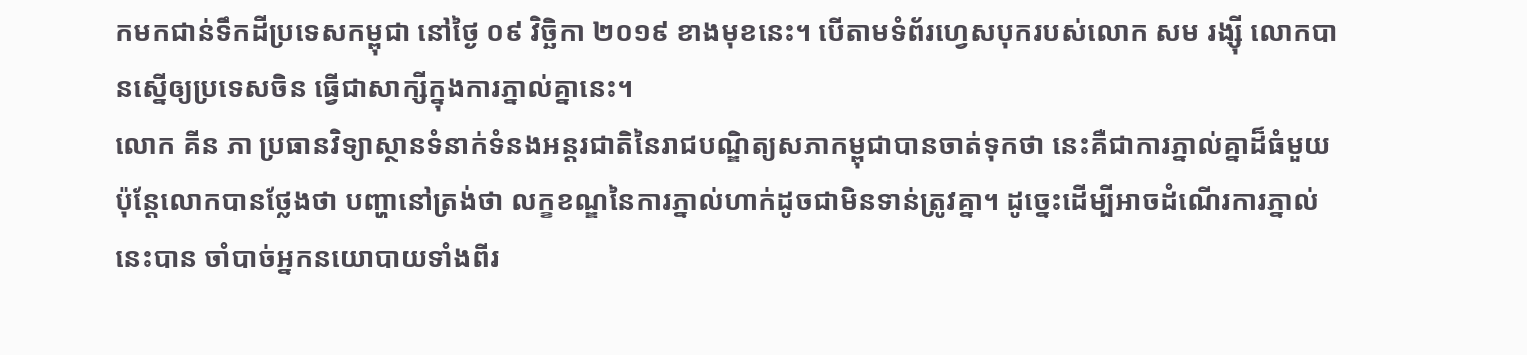កមកជាន់ទឹកដីប្រទេសកម្ពុជា នៅថ្ងៃ ០៩ វិច្ឆិកា ២០១៩ ខាងមុខនេះ។ បើតាមទំព័រហ្វេសបុករបស់លោក សម រង្ស៊ី លោកបានស្នើឲ្យប្រទេសចិន ធ្វើជាសាក្សីក្នុងការភ្នាល់គ្នានេះ។
លោក គីន ភា ប្រធានវិទ្យាស្ថានទំនាក់ទំនងអន្ដរជាតិនៃរាជបណ្ឌិត្យសភាកម្ពុជាបានចាត់ទុកថា នេះគឺជាការភ្នាល់គ្នាដ៏ធំមួយ ប៉ុន្តែលោកបានថ្លែងថា បញ្ហានៅត្រង់ថា លក្ខខណ្ឌនៃការភ្នាល់ហាក់ដូចជាមិនទាន់ត្រូវគ្នា។ ដូច្នេះដើម្បីអាចដំណើរការភ្នាល់នេះបាន ចាំបាច់អ្នកនយោបាយទាំងពីរ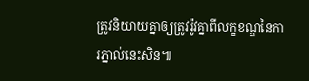ត្រូវនិយាយគ្នាឲ្យត្រូវរ៉ូវគ្នាពីលក្ខខណ្ឌនៃការភ្នាល់នេះសិន៕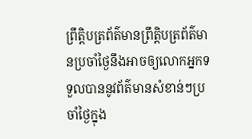ព្រឹត្តិបត្រព័ត៌មានព្រឹត្តិបត្រព័ត៌មានប្រចាំថ្ងៃនឹងអាចឲ្យលោកអ្នកទទួលបាននូវព័ត៌មានសំខាន់ៗប្រចាំថ្ងៃក្នុង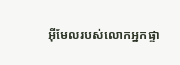អ៊ីមែលរបស់លោកអ្នកផ្ទា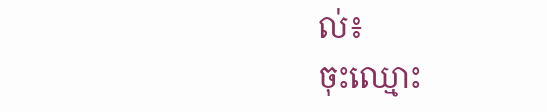ល់៖
ចុះឈ្មោះ